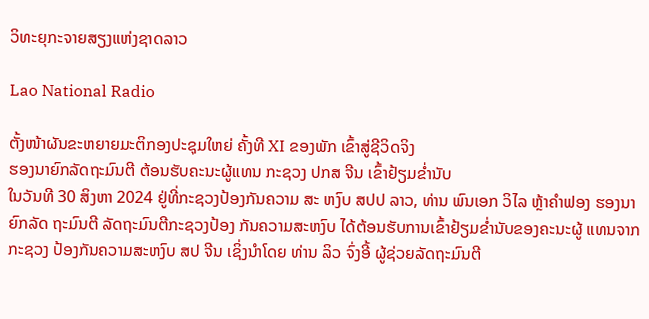ວິທະຍຸກະຈາຍສຽງແຫ່ງຊາດລາວ

Lao National Radio

ຕັ້ງໜ້າຜັນຂະຫຍາຍມະຕິກອງປະຊຸມໃຫຍ່ ຄັ້ງທີ XI ຂອງພັກ ເຂົ້າສູ່ຊີວິດຈິງ
ຮອງນາຍົກລັດຖະມົນຕີ ຕ້ອນຮັບຄະນະຜູ້ແທນ ກະຊວງ ປກສ ຈີນ ເຂົ້າຢ້ຽມຂໍ່ານັບ
ໃນວັນທີ 30 ສິງຫາ 2024 ຢູ່ທີ່ກະຊວງປ້ອງກັນຄວາມ ສະ ຫງົບ ສປປ ລາວ, ທ່ານ ພົນເອກ ວິໄລ ຫຼ້າຄຳຟອງ ຮອງນາຍົກລັດ ຖະມົນຕີ ລັດຖະມົນຕີກະຊວງປ້ອງ ກັນຄວາມສະຫງົບ ໄດ້ຕ້ອນຮັບການເຂົ້າຢ້ຽມຂໍ່ານັບຂອງຄະນະຜູ້ ແທນຈາກກະຊວງ ປ້ອງກັນຄວາມສະຫງົບ ສປ ຈີນ ເຊິ່ງນຳໂດຍ ທ່ານ ລິວ ຈົ່ງອີ້ ຜູ້ຊ່ວຍລັດຖະມົນຕີ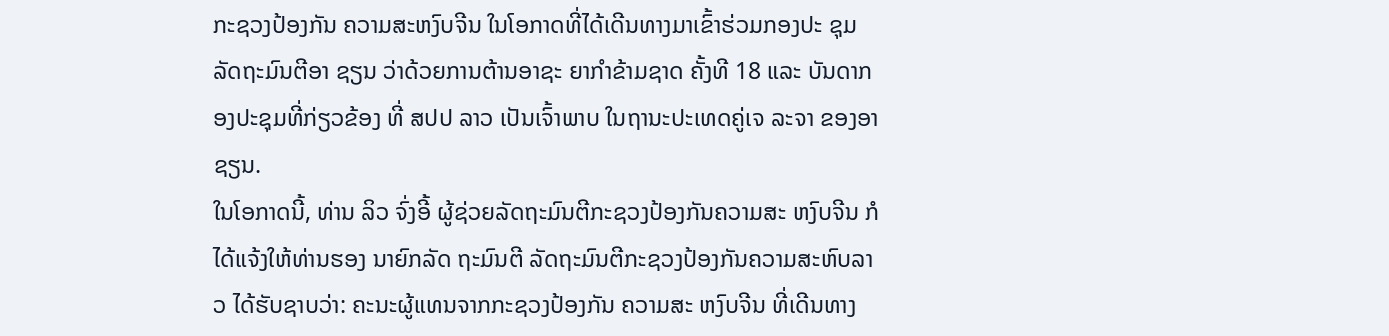ກະຊວງປ້ອງກັນ ຄວາມສະຫງົບຈີນ ໃນໂອກາດທີ່ໄດ້ເດີນທາງມາເຂົ້າຮ່ວມກອງປະ ຊຸມລັດຖະມົນຕີອາ ຊຽນ ວ່າດ້ວຍການຕ້ານອາຊະ ຍາກຳຂ້າມຊາດ ຄັ້ງທີ 18 ແລະ ບັນດາກອງປະຊຸມທີ່ກ່ຽວຂ້ອງ ທີ່ ສປປ ລາວ ເປັນເຈົ້າພາບ ໃນຖານະປະເທດຄູ່ເຈ ລະຈາ ຂອງອາຊຽນ.
ໃນໂອກາດນີ້, ທ່ານ ລິວ ຈົ່ງອີ້ ຜູ້ຊ່ວຍລັດຖະມົນຕີກະຊວງປ້ອງກັນຄວາມສະ ຫງົບຈີນ ກໍໄດ້ແຈ້ງໃຫ້ທ່ານຮອງ ນາຍົກລັດ ຖະມົນຕີ ລັດຖະມົນຕີກະຊວງປ້ອງກັນຄວາມສະຫົບລາວ ໄດ້ຮັບຊາບວ່າ: ຄະນະຜູ້ແທນຈາກກະຊວງປ້ອງກັນ ຄວາມສະ ຫງົບຈີນ ທີ່ເດີນທາງ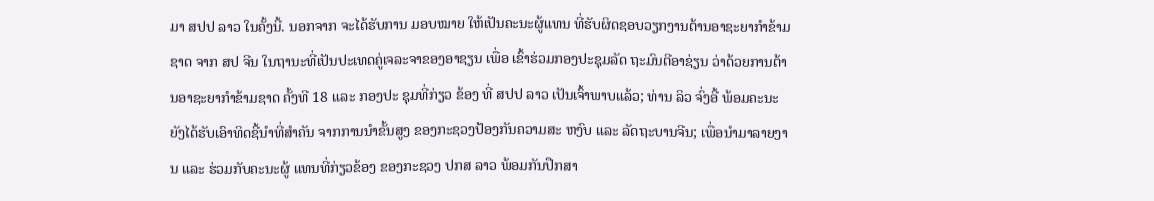ມາ ສປປ ລາວ ໃນຄັ້ງນີ້. ນອກຈາກ ຈະໄດ້ຮັບການ ມອບໝາຍ ໃຫ້ເປັນຄະນະຜູ້ແທນ ທີ່ຮັບຜິດຊອບວຽກງານຕ້ານອາຊະຍາກຳຂ້າມຊາດ ຈາກ ສປ ຈີນ ໃນຖານະທີ່ເປັນປະເທດຄູ່ເຈລະຈາຂອງອາຊຽນ ເພື່ອ ເຂົ້າຮ່ວມກອງປະຊຸມລັດ ຖະມົນຕີອາຊ່ຽນ ວ່າດ້ວຍການຕ້ານອາຊະຍາກຳຂ້າມຊາດ ຄັ້ງທີ 18 ແລະ ກອງປະ ຊຸມທີ່ກ່ຽວ ຂ້ອງ ທີ່ ສປປ ລາວ ເປັນເຈົ້າພາບແລ້ວ; ທ່ານ ລິວ ຈົ່ງອີ້ ພ້ອມຄະນະ ຍັງໄດ້ຮັບເອົາທິດຊີ້ນຳທີ່ສຳຄັນ ຈາກການນຳຂັ້ນສູງ ຂອງກະຊວງປ້ອງກັນຄວາມສະ ຫງົບ ແລະ ລັດຖະບານຈີນ; ເພື່ອນຳມາລາຍງານ ແລະ ຮ່ວມກັບຄະນະຜູ້ ແທນທີ່ກ່ຽວຂ້ອງ ຂອງກະຊວງ ປກສ ລາວ ພ້ອມກັນປືກສາ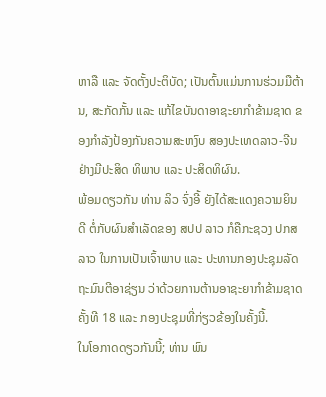ຫາລື ແລະ ຈັດຕັ້ງປະຕິບັດ; ເປັນຕົ້ນແມ່ນການຮ່ວມມືຕ້ານ, ສະກັດກັ້ນ ແລະ ແກ້ໄຂບັນດາອາຊະຍາກຳຂ້າມຊາດ ຂອງກຳລັງປ້ອງກັນຄວາມສະຫງົບ ສອງປະເທດລາວ-ຈີນ ຢ່າງມີປະສິດ ທິພາບ ແລະ ປະສິດທິຜົນ.
ພ້ອມດຽວກັນ ທ່ານ ລິວ ຈົ່ງອີ້ ຍັງໄດ້ສະແດງຄວາມຍິນດີ ຕໍ່ກັບຜົນສຳເລັດຂອງ ສປປ ລາວ ກໍຄືກະຊວງ ປກສ ລາວ ໃນການເປັນເຈົ້າພາບ ແລະ ປະທານກອງປະຊຸມລັດຖະມົນຕີອາຊ່ຽນ ວ່າດ້ວຍການຕ້ານອາຊະຍາກຳຂ້າມຊາດ ຄັ້ງທີ 18 ແລະ ກອງປະຊຸມທີ່ກ່ຽວຂ້ອງໃນຄັ້ງນີ້.
ໃນໂອກາດດຽວກັນນີ້; ທ່ານ ພົນ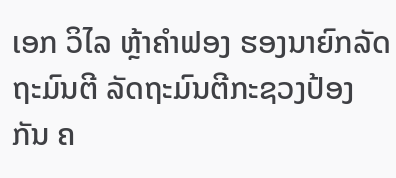ເອກ ວິໄລ ຫຼ້າຄຳຟອງ ຮອງນາຍົກລັດຖະມົນຕີ ລັດຖະມົນຕີກະຊວງປ້ອງກັນ ຄ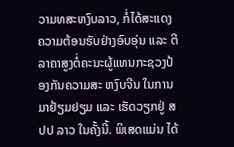ວາມທສະຫງົບລາວ, ກໍ່ໄດ້ສະແດງຄວາມຕ້ອນຮັບຢ່າງອົບອຸ່ນ ແລະ ຕີລາຄາສູງຕໍ່ຄະນະຜູ້ແທນກະຊວງປ້ອງກັນຄວາມສະ ຫງົບຈີນ ໃນການມາຢ້ຽມຢຽມ ແລະ ເຮັດວຽກຢູ່ ສປປ ລາວ ໃນຄັ້ງນີ້. ພິເສດແມ່ນ ໄດ້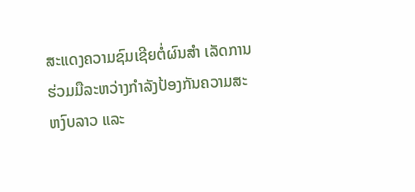ສະແດງຄວາມຊົມເຊີຍຕໍ່ຜົນສຳ ເລັດການຮ່ວມມືລະຫວ່າງກຳລັງປ້ອງກັນຄວາມສະຫງົບລາວ ແລະ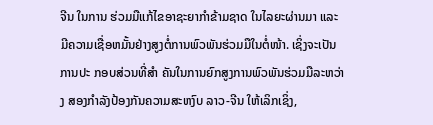ຈີນ ໃນການ ຮ່ວມມືແກ້ໄຂອາຊະຍາກຳຂ້າມຊາດ ໃນໄລຍະຜ່ານມາ ແລະ ມີຄວາມເຊື່ອຫມັ້ນຢ່າງສູງຕໍ່ການພົວພັນຮ່ວມມືໃນຕໍ່ໜ້າ. ເຊິ່ງຈະເປັນການປະ ກອບສ່ວນທີ່ສໍາ ຄັນໃນການຍົກສູງການພົວພັນຮ່ວມມືລະຫວ່າງ ສອງກຳລັງປ້ອງກັນຄວາມສະຫງົບ ລາວ-ຈີນ ໃຫ້ເລິກເຊິ່ງ,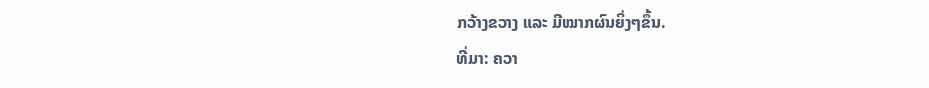ກວ້າງຂວາງ ແລະ ມີໝາກຜົນຍິ່ງໆຂຶ້ນ.
ທີ່ມາ: ຄວາ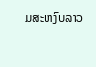ມສະຫງົບລາວ